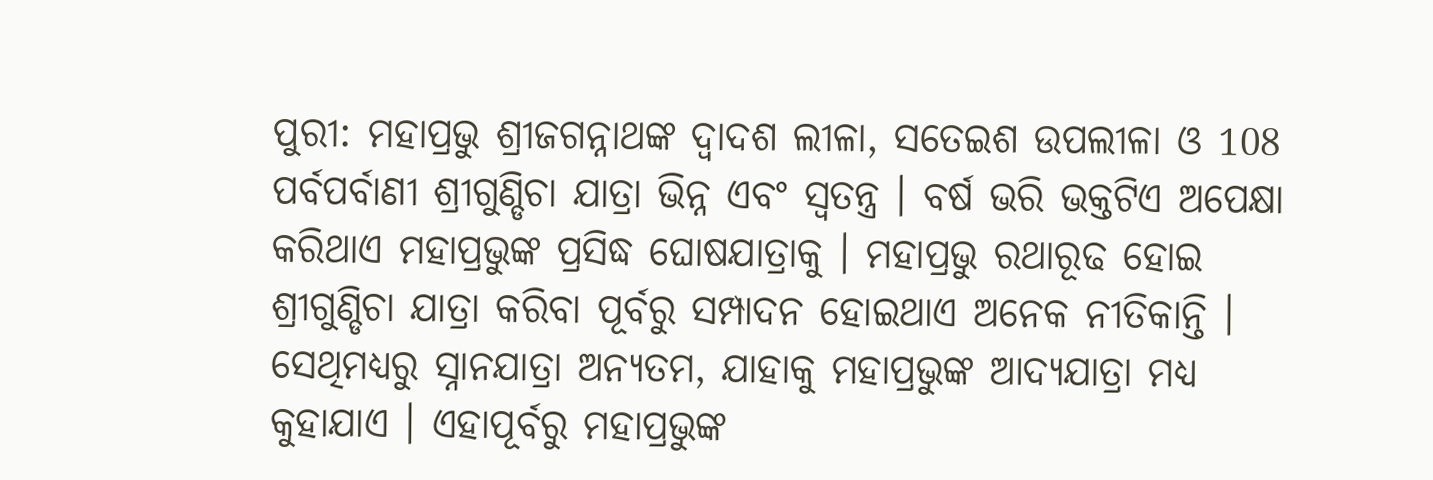ପୁରୀ: ମହାପ୍ରଭୁ ଶ୍ରୀଜଗନ୍ନାଥଙ୍କ ଦ୍ବାଦଶ ଲୀଳା, ସତେଇଶ ଉପଲୀଳା ଓ 108 ପର୍ବପର୍ବାଣୀ ଶ୍ରୀଗୁଣ୍ଡିଚା ଯାତ୍ରା ଭିନ୍ନ ଏବଂ ସ୍ବତନ୍ତ୍ର । ବର୍ଷ ଭରି ଭକ୍ତଟିଏ ଅପେକ୍ଷା କରିଥାଏ ମହାପ୍ରଭୁଙ୍କ ପ୍ରସିଦ୍ଧ ଘୋଷଯାତ୍ରାକୁ । ମହାପ୍ରଭୁ ରଥାରୂଢ ହୋଇ ଶ୍ରୀଗୁଣ୍ଡିଚା ଯାତ୍ରା କରିବା ପୂର୍ବରୁ ସମ୍ପାଦନ ହୋଇଥାଏ ଅନେକ ନୀତିକାନ୍ତି । ସେଥିମଧ୍ୟରୁ ସ୍ନାନଯାତ୍ରା ଅନ୍ୟତମ, ଯାହାକୁ ମହାପ୍ରଭୁଙ୍କ ଆଦ୍ୟଯାତ୍ରା ମଧ୍ୟ କୁହାଯାଏ । ଏହାପୂର୍ବରୁ ମହାପ୍ରଭୁଙ୍କ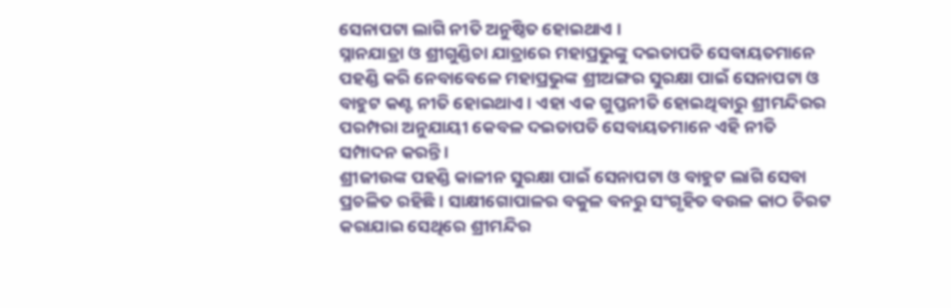ସେନାପଟା ଲାଗି ନୀତି ଅନୁଷ୍ଠିତ ହୋଇଥାଏ ।
ସ୍ନାନଯାତ୍ରା ଓ ଶ୍ରୀଗୁଣ୍ଡିଚା ଯାତ୍ରାରେ ମହାପ୍ରଭୁଙ୍କୁ ଦଇତାପତି ସେବାୟତମାନେ ପହଣ୍ଡି କରି ନେବାବେଳେ ମହାପ୍ରଭୁଙ୍କ ଶ୍ରୀଅଙ୍ଗର ସୁରକ୍ଷା ପାଇଁ ସେନାପଟା ଓ ବାହୁଟ କଣ୍ଟ ନୀତି ହୋଇଥାଏ । ଏହା ଏକ ଗୁପ୍ତନୀତି ହୋଇଥିବାରୁ ଶ୍ରୀମନ୍ଦିରର ପରମ୍ପରା ଅନୁଯାୟୀ କେବଳ ଦଇତାପତି ସେବାୟତମାନେ ଏହି ନୀତି ସମ୍ପାଦନ କରନ୍ତି ।
ଶ୍ରୀଜୀଉଙ୍କ ପହଣ୍ଡି କାଳୀନ ସୁରକ୍ଷା ପାଇଁ ସେନାପଟା ଓ ବାହୁଟ ଲାଗି ସେବା ପ୍ରଚଳିତ ରହିଛି । ସାକ୍ଷୀଗୋପାଳର ବକୁଳ ବନରୁ ସଂଗୃହିତ ବଉଳ କାଠ ଚିରଟ କରାଯାଇ ସେଥିରେ ଶ୍ରୀମନ୍ଦିର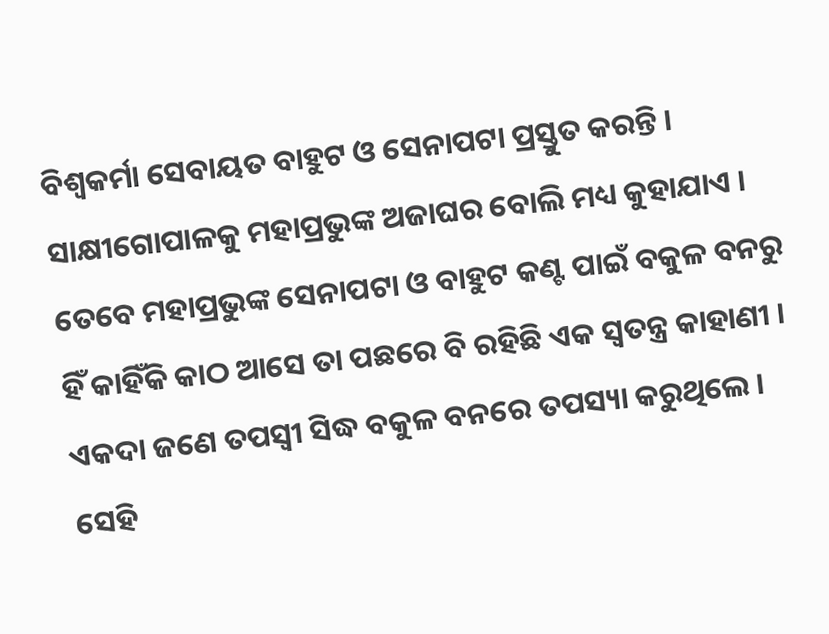ବିଶ୍ଵକର୍ମା ସେବାୟତ ବାହୁଟ ଓ ସେନାପଟା ପ୍ରସ୍ତୁତ କରନ୍ତି । ସାକ୍ଷୀଗୋପାଳକୁ ମହାପ୍ରଭୁଙ୍କ ଅଜାଘର ବୋଲି ମଧ୍ୟ କୁହାଯାଏ । ତେବେ ମହାପ୍ରଭୁଙ୍କ ସେନାପଟା ଓ ବାହୁଟ କଣ୍ଟ ପାଇଁ ବକୁଳ ବନରୁ ହିଁ କାହିଁକି କାଠ ଆସେ ତା ପଛରେ ବି ରହିଛି ଏକ ସ୍ବତନ୍ତ୍ର କାହାଣୀ ।
ଏକଦା ଜଣେ ତପସ୍ବୀ ସିଦ୍ଧ ବକୁଳ ବନରେ ତପସ୍ୟା କରୁଥିଲେ । ସେହି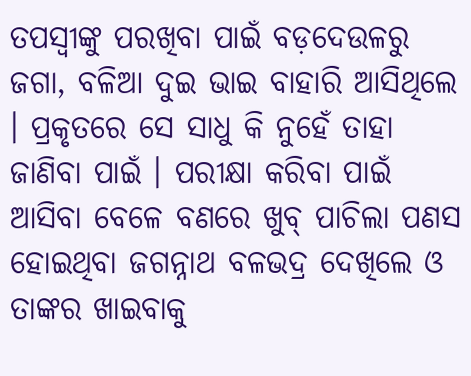ତପସ୍ବୀଙ୍କୁ ପରଖିବା ପାଇଁ ବଡ଼ଦେଉଳରୁ ଜଗା, ବଳିଆ ଦୁଇ ଭାଇ ବାହାରି ଆସିଥିଲେ । ପ୍ରକୃତରେ ସେ ସାଧୁ କି ନୁହେଁ ତାହା ଜାଣିବା ପାଇଁ । ପରୀକ୍ଷା କରିବା ପାଇଁ ଆସିବା ବେଳେ ବଣରେ ଖୁବ୍ ପାଚିଲା ପଣସ ହୋଇଥିବା ଜଗନ୍ନାଥ ବଳଭଦ୍ର ଦେଖିଲେ ଓ ତାଙ୍କର ଖାଇବାକୁ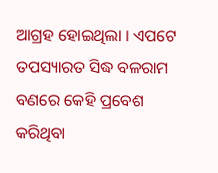ଆଗ୍ରହ ହୋଇଥିଲା । ଏପଟେ ତପସ୍ୟାରତ ସିଦ୍ଧ ବଳରାମ ବଣରେ କେହି ପ୍ରବେଶ କରିଥିବା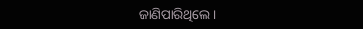ଜାଣିପାରିଥିଲେ ।